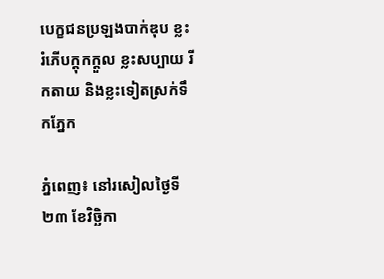បេក្ខជនប្រឡងបាក់ឌុប ខ្លះរំភើបក្តុកក្តួល ខ្លះសប្បាយ រីកតាយ និងខ្លះទៀតស្រក់ទឹកភ្នែក

ភ្នំពេញ៖ នៅរសៀលថ្ងៃទី២៣ ខែវិច្ឆិកា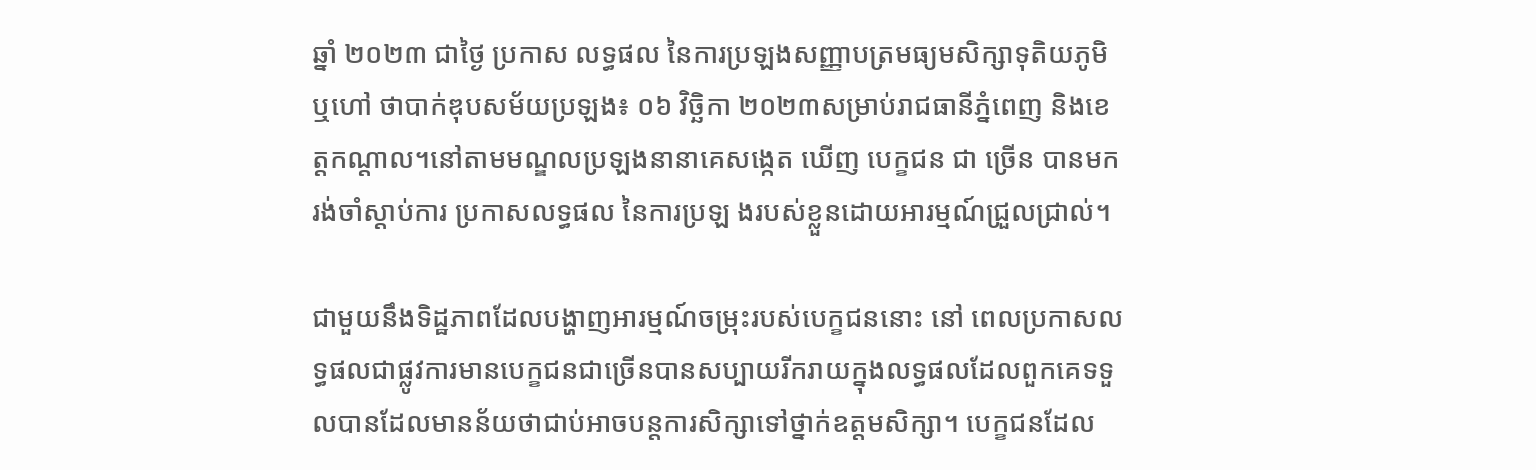ឆ្នាំ ២០២៣ ជាថ្ងៃ ប្រកាស លទ្ធផល នៃការប្រឡងសញ្ញាបត្រមធ្យមសិក្សាទុតិយភូមិ ឬហៅ ថាបាក់ឌុបសម័យប្រឡង៖ ០៦ វិច្ឆិកា ២០២៣សម្រាប់រាជធានីភ្នំពេញ និងខេត្តកណ្តាល។នៅតាមមណ្ឌលប្រឡងនានាគេសង្កេត ឃើញ បេក្ខជន ជា ច្រើន បានមករង់ចាំស្តាប់ការ ប្រកាសលទ្ធផល នៃការប្រឡ ងរបស់ខ្លួនដោយអារម្មណ៍ជ្រួលជ្រាល់។

ជាមួយនឹងទិដ្ឋភាពដែលបង្ហាញអារម្មណ៍ចម្រុះរបស់បេក្ខជននោះ នៅ ពេលប្រកាសលទ្ធផលជាផ្លូវការមានបេក្ខជនជាច្រើនបានសប្បាយរីករាយក្នុងលទ្ធផលដែលពួកគេទទួលបានដែលមានន័យថាជាប់អាចបន្តការសិក្សាទៅថ្នាក់ឧត្តមសិក្សា។ បេក្ខជនដែល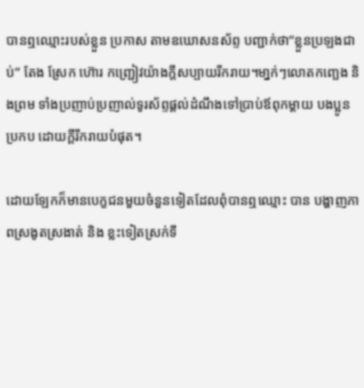បានឮឈ្មោះរបស់ខ្លួន ប្រកាស តាមឧឃោសនស័ព្ទ បញ្ជាក់ថា”ខ្លួនប្រឡងជាប់” តែង ស្រែក ហ៊ោរ កញ្ជ្រៀវយ៉ាងក្តីសប្បាយរីករាយ។មា្នក់ៗលោតកញ្ឆេង និងព្រម ទាំងប្រញាប់ប្រញាល់ទូរស័ព្ទផ្តល់ដំណឹងទៅប្រាប់ឪពុកម្តាយ បងប្អូនប្រកប ដោយក្តីរីករាយបំផុត។

ដោយឡែកក៏មានបេក្ខជនមួយចំនួនទៀតដែលពុំបានឮឈ្មោះ បាន បង្ហាញភាពស្រងូតស្រងាត់ និង ខ្លះទៀតស្រក់ទឹ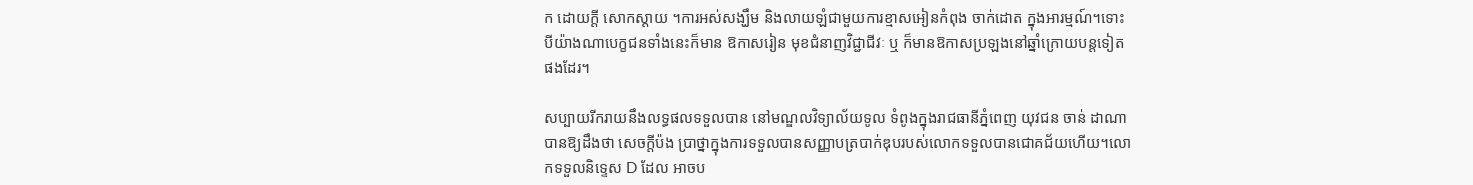ក ដោយក្តី សោកស្តាយ ។ការអស់សង្ឃឹម និងលាយឡំជាមួយការខ្មាសអៀនកំពុង ចាក់ដោត ក្នុងអារម្មណ៍។ទោះបីយ៉ាងណាបេក្ខជនទាំងនេះក៏មាន ឱកាសរៀន មុខជំនាញវិជ្ជាជីវៈ ឬ ក៏មានឱកាសប្រឡងនៅឆ្នាំក្រោយបន្តទៀត ផងដែរ។

សប្បាយរីករាយនឹងលទ្ធផលទទួលបាន នៅមណ្ឌលវិទ្យាល័យទូល ទំពូងក្នុងរាជធានីភ្នំពេញ យុវជន ចាន់ ដាណា បានឱ្យដឹងថា សេចក្តីប៉ង ប្រាថ្នាក្នុងការទទួលបានសញ្ញាបត្របាក់ឌុបរបស់លោកទទួលបានជោគជ័យហើយ។លោកទទួលនិទ្ទេស D ដែល អាចប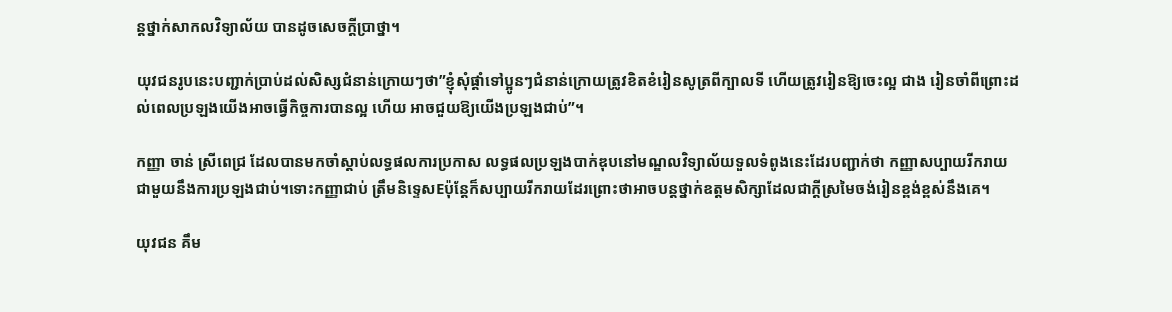ន្តថ្នាក់សាកលវិទ្យាល័យ បានដូចសេចក្តីប្រាថ្នា។

យុវជនរូបនេះបញ្ជាក់ប្រាប់ដល់សិស្សជំនាន់ក្រោយៗថា”ខ្ញុំសុំផ្តាំទៅប្អូនៗជំនាន់ក្រោយត្រូវខិតខំរៀនសូត្រពីក្បាលទី ហើយត្រូវរៀនឱ្យចេះល្អ ជាង រៀនចាំពីព្រោះដល់ពេលប្រឡងយើងអាចធ្វើកិច្ចការបានល្អ ហើយ អាចជួយឱ្យយើងប្រឡងជាប់”។

កញ្ញា ចាន់ ស្រីពេជ្រ ដែលបានមកចាំស្តាប់លទ្ធផលការប្រកាស លទ្ធផលប្រឡងបាក់ឌុបនៅមណ្ឌលវិទ្យាល័យទួលទំពូងនេះដែរបញ្ជាក់ថា កញ្ញាសប្បាយរីករាយជាមួយនឹងការប្រឡងជាប់។ទោះកញ្ញាជាប់ ត្រឹមនិទ្ទេសEប៉ុន្តែក៏សប្បាយរីករាយដែរព្រោះថាអាចបន្តថ្នាក់ឧត្តមសិក្សាដែលជាក្តីស្រមៃចង់រៀនខ្ពង់ខ្ពស់នឹងគេ។

យុវជន គឹម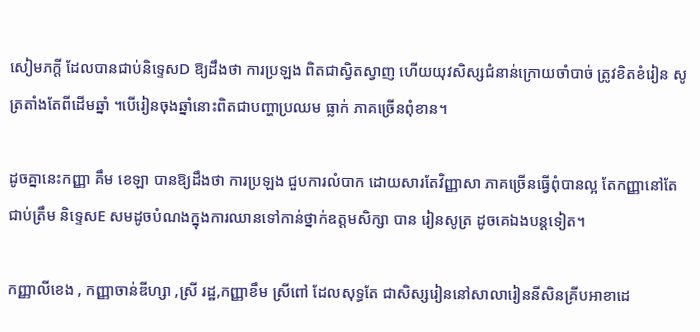សៀមភក្តី ដែលបានជាប់និទ្ទេសD ឱ្យដឹងថា ការប្រឡង ពិតជាស្វិតស្វាញ ហើយយុវសិស្សជំនាន់ក្រោយចាំបាច់ ត្រូវខិតខំរៀន សូត្រតាំងតែពីដើមឆ្នាំ ។បើរៀនចុងឆ្នាំនោះពិតជាបញ្ហាប្រឈម ធ្លាក់ ភាគច្រើនពុំខាន។

ដូចគ្នានេះកញ្ញា គឹម ខេឡា បានឱ្យដឹងថា ការប្រឡង ជួបការលំបាក ដោយសារតែវិញ្ញាសា ភាគច្រើនធ្វើពុំបានល្អ តែកញ្ញានៅតែ ជាប់ត្រឹម និទ្ទេសE សមដូចបំណងក្នុងការឈានទៅកាន់ថ្នាក់ឧត្តមសិក្សា បាន រៀនសូត្រ ដូចគេឯងបន្តទៀត។

កញ្ញាលីខេង , កញ្ញាចាន់ឌីហ្សា ,ស្រី រដ្ឋ,កញ្ញាខឹម ស្រីពៅ ដែលសុទ្ធតែ ជាសិស្សរៀននៅសាលារៀននីសិនគ្រីបអាខាដេ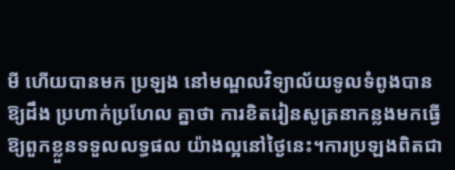មី ហើយបានមក ប្រឡង នៅមណ្ឌលវិទ្យាល័យទូលទំពូងបានឱ្យដឹង ប្រហាក់ប្រហែល គ្នាថា ការខិតរៀនសូត្រនាកន្លងមកធ្វើឱ្យពួកខ្លួនទទួលលទ្ធផល យ៉ាងល្អនៅថ្ងៃនេះ។ការប្រឡងពិតជា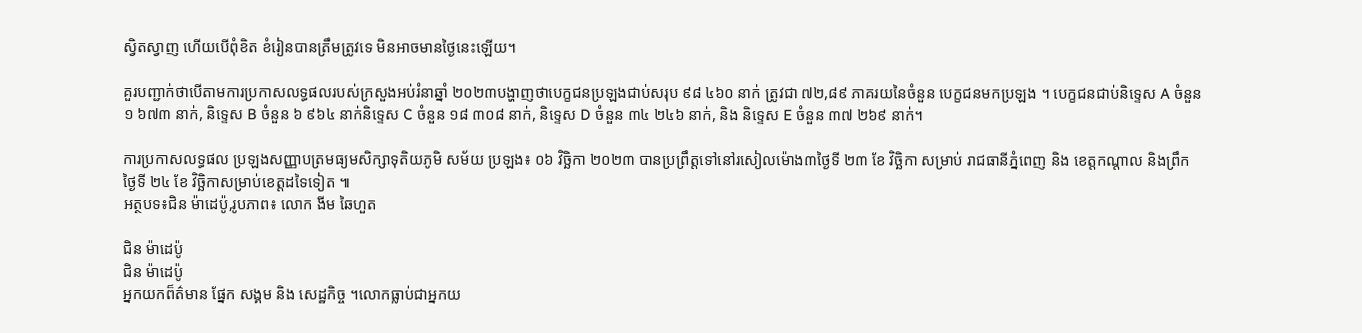ស្វិតស្វាញ ហើយបើពុំខិត ខំរៀនបានត្រឹមត្រូវទេ មិនអាចមានថ្ងៃនេះឡើយ។

គួរបញ្ជាក់ថាបើតាមការប្រកាសលទ្ធផលរបស់ក្រសួងអប់រំនាឆ្នាំ ២០២៣បង្ហាញថាបេក្ខជនប្រឡងជាប់សរុប ៩៨ ៤៦០ នាក់ ត្រូវជា ៧២,៨៩ ភាគរយនៃចំនួន បេក្ខជនមកប្រឡង ។ បេក្ខជនជាប់និទ្ទេស A ចំនួន ១ ៦៧៣ នាក់, និទ្ទេស B ចំនួន ៦ ៩៦៤ នាក់និទ្ទេស C ចំនួន ១៨ ៣០៨ នាក់, និទ្ទេស D ចំនួន ៣៤ ២៤៦ នាក់, និង និទ្ទេស E ចំនួន ៣៧ ២៦៩ នាក់។

ការប្រកាសលទ្ធផល ប្រឡងសញ្ញាបត្រមធ្យមសិក្សាទុតិយភូមិ សម័យ ប្រឡង៖ ០៦ វិច្ឆិកា ២០២៣ បានប្រព្រឹត្តទៅនៅរសៀលម៉ោង៣ថ្ងៃទី ២៣ ខែ វិច្ឆិកា សម្រាប់ រាជធានីភ្នំពេញ និង ខេត្តកណ្តាល និងព្រឹក ថ្ងៃទី ២៤ ខែ វិច្ឆិកាសម្រាប់ខេត្តដទៃទៀត ៕
អត្ថបទ៖ជិន ម៉ាដេប៉ូ,រូបភាព៖ លោក ងីម ឆៃហួត

ជិន ម៉ាដេប៉ូ
ជិន ម៉ាដេប៉ូ
អ្នកយកព៏ត៌មាន ផ្នែក សង្គម និង សេដ្ឋកិច្ច ។លោកធ្លាប់ជាអ្នកយ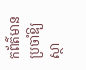កព័ត៌មានប្រចាំឱ្យស្ថា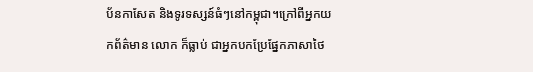ប័នកាសែត និងទូរទស្សន៍ធំៗនៅកម្ពុជា។ក្រៅពីអ្នកយកព័ត៌មាន លោក ក៏ធ្លាប់ ជាអ្នកបកប្រែផ្នែកភាសាថៃ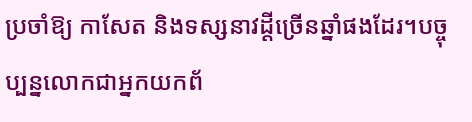ប្រចាំឱ្យ កាសែត និងទស្សនាវដ្តីច្រើនឆ្នាំផងដែរ។បច្ចុប្បន្នលោកជាអ្នកយកព័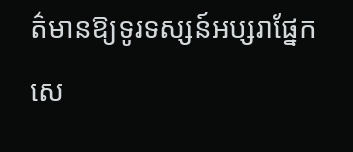ត៌មានឱ្យទូរទស្សន៍អប្សរាផ្នែកសេ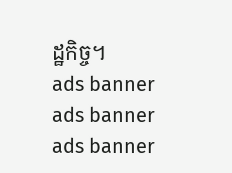ដ្ឋកិច្ច។
ads banner
ads banner
ads banner